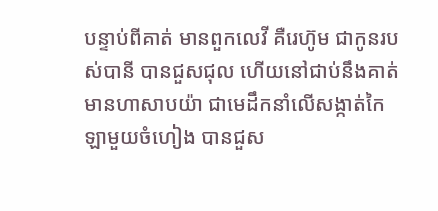បន្ទាប់ពីគាត់ មានពួកលេវី គឺរេហ៊ូម ជាកូនរបស់បានី បានជួសជុល ហើយនៅជាប់នឹងគាត់ មានហាសាបយ៉ា ជាមេដឹកនាំលើសង្កាត់កៃឡាមួយចំហៀង បានជួស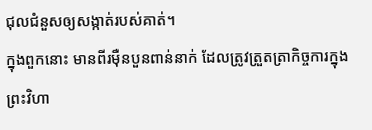ជុលជំនួសឲ្យសង្កាត់របស់គាត់។
ក្នុងពួកនោះ មានពីរម៉ឺនបួនពាន់នាក់ ដែលត្រូវត្រួតត្រាកិច្ចការក្នុងព្រះវិហា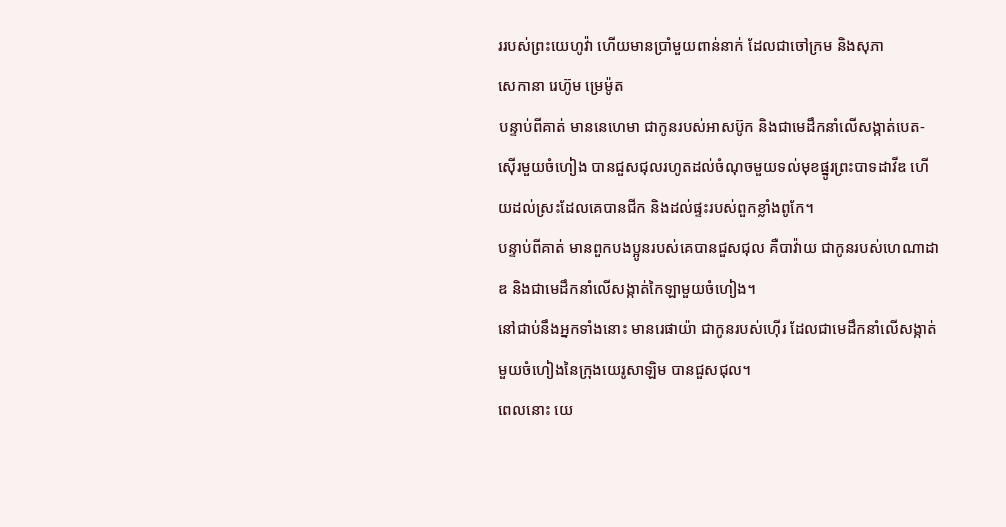ររបស់ព្រះយេហូវ៉ា ហើយមានប្រាំមួយពាន់នាក់ ដែលជាចៅក្រម និងសុភា
សេកានា រេហ៊ូម ម្រេម៉ូត
បន្ទាប់ពីគាត់ មាននេហេមា ជាកូនរបស់អាសប៊ូក និងជាមេដឹកនាំលើសង្កាត់បេត-ស៊ើរមួយចំហៀង បានជួសជុលរហូតដល់ចំណុចមួយទល់មុខផ្នូរព្រះបាទដាវីឌ ហើយដល់ស្រះដែលគេបានជីក និងដល់ផ្ទះរបស់ពួកខ្លាំងពូកែ។
បន្ទាប់ពីគាត់ មានពួកបងប្អូនរបស់គេបានជួសជុល គឺបាវ៉ាយ ជាកូនរបស់ហេណាដាឌ និងជាមេដឹកនាំលើសង្កាត់កៃឡាមួយចំហៀង។
នៅជាប់នឹងអ្នកទាំងនោះ មានរេផាយ៉ា ជាកូនរបស់ហ៊ើរ ដែលជាមេដឹកនាំលើសង្កាត់មួយចំហៀងនៃក្រុងយេរូសាឡិម បានជួសជុល។
ពេលនោះ យេ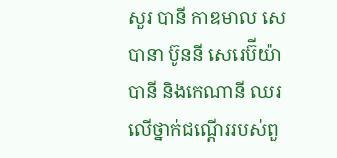សួរ បានី កាឌមាល សេបានា ប៊ូននី សេរេប៊ីយ៉ា បានី និងកេណានី ឈរលើថ្នាក់ជណ្តើររបស់ពួ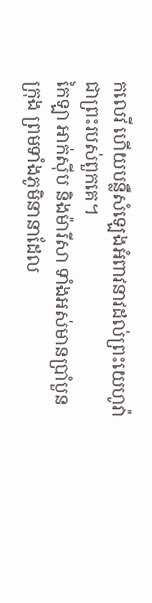កលេវី ហើយបន្លឺសំឡេងអំពាវនាវដល់ព្រះយេហូវ៉ា ជាព្រះរបស់ពួកគេ។
កៃឡា អាក់ស៊ីប និងម៉ារីសា ទាំងអស់មានប្រាំបួនក្រុង ព្រមទាំងភូមិនានាដែល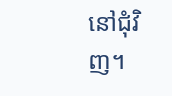នៅជុំវិញ។